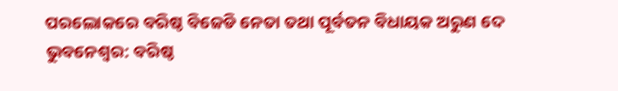ପରଲୋକରେ ବରିଷ୍ଠ ବିଜେଡି ନେତା ତଥା ପୂର୍ବତନ ବିଧାୟକ ଅରୁଣ ଦେ
ଭୁବନେଶ୍ୱର: ବରିଷ୍ଠ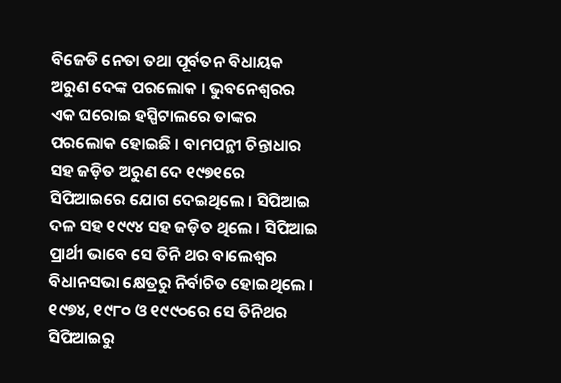ବିଜେଡି ନେତା ତଥା ପୂର୍ବତନ ବିଧାୟକ ଅରୁଣ ଦେଙ୍କ ପରଲୋକ । ଭୁବନେଶ୍ୱରର ଏକ ଘରୋଇ ହସ୍ପିଟାଲରେ ତାଙ୍କର ପରଲୋକ ହୋଇଛି । ବାମପନ୍ଥୀ ଚିନ୍ତାଧାର ସହ ଜଡ଼ିତ ଅରୁଣ ଦେ ୧୯୭୧ରେ ସିପିଆଇରେ ଯୋଗ ଦେଇଥିଲେ । ସିପିଆଇ ଦଳ ସହ ୧୯୯୪ ସହ ଜଡ଼ିତ ଥିଲେ । ସିପିଆଇ ପ୍ରାର୍ଥୀ ଭାବେ ସେ ତିନି ଥର ବାଲେଶ୍ୱର ବିଧାନସଭା କ୍ଷେତ୍ରରୁ ନିର୍ବାଚିତ ହୋଇଥିଲେ ।
୧୯୭୪, ୧୯୮୦ ଓ ୧୯୯୦ରେ ସେ ତିନିଥର ସିପିଆଇରୁ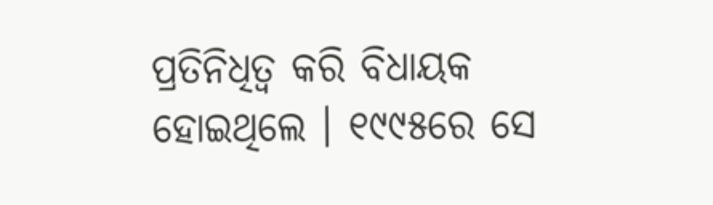ପ୍ରତିନିଧିତ୍ୱ କରି ବିଧାୟକ ହୋଇଥିଲେ । ୧୯୯୫ରେ ସେ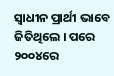ସ୍ୱାଧୀନ ପ୍ରାର୍ଥୀ ଭାବେ ଜିତିଥିଲେ । ପରେ ୨୦୦୪ରେ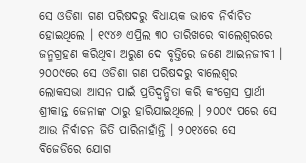ସେ ଓଡିଶା ଗଣ ପରିଷଦରୁ ବିଧାୟକ ଭାବେ ନିର୍ବାଚିତ ହୋଇଥିଲେ । ୧୯୪୬ ଏପ୍ରିଲ ୩୦ ତାରିଖରେ ବାଲେଶ୍ୱରରେ ଜନ୍ମଗ୍ରହଣ କରିଥିବା ଅରୁଣ ଦେ ବୃତ୍ତିରେ ଜଣେ ଆଇନଜୀବୀ । ୨୦୦୯ରେ ସେ ଓଡିଶା ଗଣ ପରିଷଦରୁ ବାଲେଶ୍ୱର ଲୋକସଭା ଆସନ ପାଇଁ ପ୍ରତିଦ୍ୱନ୍ଦ୍ୱିତା କରି କଂଗ୍ରେସ ପ୍ରାର୍ଥୀ ଶ୍ରୀକାନ୍ତ ଜେନାଙ୍କ ଠାରୁ ହାରିଯାଇଥିଲେ । ୨୦୦୯ ପରେ ସେ ଆଉ ନିର୍ବାଚନ ଜିତି ପାରିନାହାଁନ୍ତି । ୨୦୧୪ରେ ସେ ବିଜେଡିରେ ଯୋଗ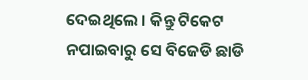ଦେଇଥିଲେ । କିନ୍ତୁ ଟିକେଟ ନପାଇବାରୁ ସେ ବିଜେଡି ଛାଡି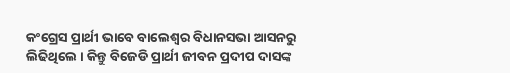କଂଗ୍ରେସ ପ୍ରାର୍ଥୀ ଭାବେ ବାଲେଶ୍ୱର ବିଧାନସଭା ଆସନରୁ ଲିଢିଥିଲେ । କିନ୍ତୁ ବିଜେଡି ପ୍ରାର୍ଥୀ ଜୀବନ ପ୍ରଦୀପ ଦାସଙ୍କ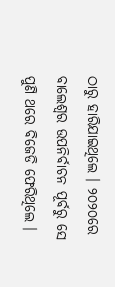ଠାରୁ ହାରିଯାଇଥିଲେ । ୨୦୨୦ରେ ବାଲେଶ୍ୱର ଉପନିର୍ବାଚନ ପୂର୍ବରୁ ସେ ପୁଣି ଥରେ ବିଜେଡି ଫେରିଥିଲେ ।